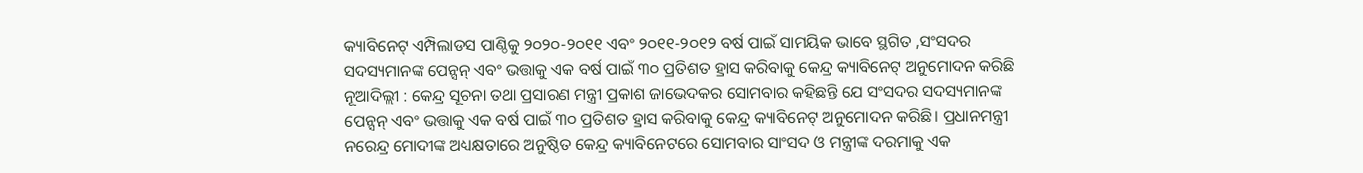କ୍ୟାବିନେଟ୍ ଏମ୍ପିଲାଡସ ପାଣ୍ଠିକୁ ୨୦୨୦-୨୦୧୧ ଏବଂ ୨୦୧୧-୨୦୧୨ ବର୍ଷ ପାଇଁ ସାମୟିକ ଭାବେ ସ୍ଥଗିତ ,ସଂସଦର ସଦସ୍ୟମାନଙ୍କ ପେନ୍ସନ୍ ଏବଂ ଭତ୍ତାକୁ ଏକ ବର୍ଷ ପାଇଁ ୩୦ ପ୍ରତିଶତ ହ୍ରାସ କରିବାକୁ କେନ୍ଦ୍ର କ୍ୟାବିନେଟ୍ ଅନୁମୋଦନ କରିଛି
ନୂଆଦିଲ୍ଲୀ : କେନ୍ଦ୍ର ସୂଚନା ତଥା ପ୍ରସାରଣ ମନ୍ତ୍ରୀ ପ୍ରକାଶ ଜାଭେଦକର ସୋମବାର କହିଛନ୍ତି ଯେ ସଂସଦର ସଦସ୍ୟମାନଙ୍କ ପେନ୍ସନ୍ ଏବଂ ଭତ୍ତାକୁ ଏକ ବର୍ଷ ପାଇଁ ୩୦ ପ୍ରତିଶତ ହ୍ରାସ କରିବାକୁ କେନ୍ଦ୍ର କ୍ୟାବିନେଟ୍ ଅନୁମୋଦନ କରିଛି। ପ୍ରଧାନମନ୍ତ୍ରୀ ନରେନ୍ଦ୍ର ମୋଦୀଙ୍କ ଅଧ୍ୟକ୍ଷତାରେ ଅନୁଷ୍ଠିତ କେନ୍ଦ୍ର କ୍ୟାବିନେଟରେ ସୋମବାର ସାଂସଦ ଓ ମନ୍ତ୍ରୀଙ୍କ ଦରମାକୁ ଏକ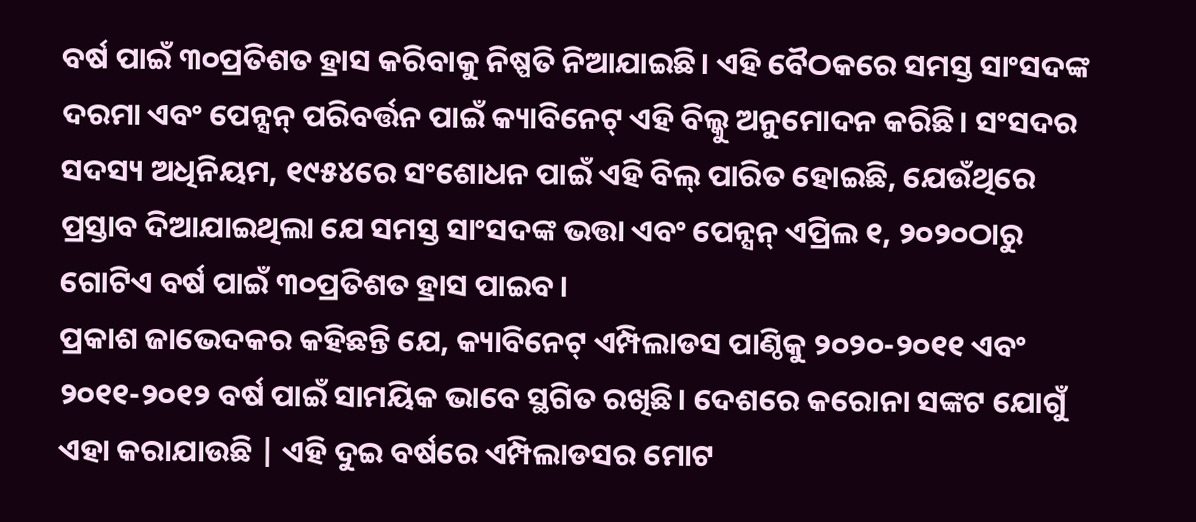ବର୍ଷ ପାଇଁ ୩୦ପ୍ରତିଶତ ହ୍ରାସ କରିବାକୁ ନିଷ୍ପତି ନିଆଯାଇଛି। ଏହି ବୈଠକରେ ସମସ୍ତ ସାଂସଦଙ୍କ ଦରମା ଏବଂ ପେନ୍ସନ୍ ପରିବର୍ତ୍ତନ ପାଇଁ କ୍ୟାବିନେଟ୍ ଏହି ବିଲ୍କୁ ଅନୁମୋଦନ କରିଛି। ସଂସଦର ସଦସ୍ୟ ଅଧିନିୟମ, ୧୯୫୪ରେ ସଂଶୋଧନ ପାଇଁ ଏହି ବିଲ୍ ପାରିତ ହୋଇଛି, ଯେଉଁଥିରେ ପ୍ରସ୍ତାବ ଦିଆଯାଇଥିଲା ଯେ ସମସ୍ତ ସାଂସଦଙ୍କ ଭତ୍ତା ଏବଂ ପେନ୍ସନ୍ ଏପ୍ରିଲ ୧, ୨୦୨୦ଠାରୁ ଗୋଟିଏ ବର୍ଷ ପାଇଁ ୩୦ପ୍ରତିଶତ ହ୍ରାସ ପାଇବ।
ପ୍ରକାଶ ଜାଭେଦକର କହିଛନ୍ତି ଯେ, କ୍ୟାବିନେଟ୍ ଏମ୍ପିଲାଡସ ପାଣ୍ଠିକୁ ୨୦୨୦-୨୦୧୧ ଏବଂ ୨୦୧୧-୨୦୧୨ ବର୍ଷ ପାଇଁ ସାମୟିକ ଭାବେ ସ୍ଥଗିତ ରଖିଛି। ଦେଶରେ କରୋନା ସଙ୍କଟ ଯୋଗୁଁ ଏହା କରାଯାଉଛି | ଏହି ଦୁଇ ବର୍ଷରେ ଏମ୍ପିଲାଡସର ମୋଟ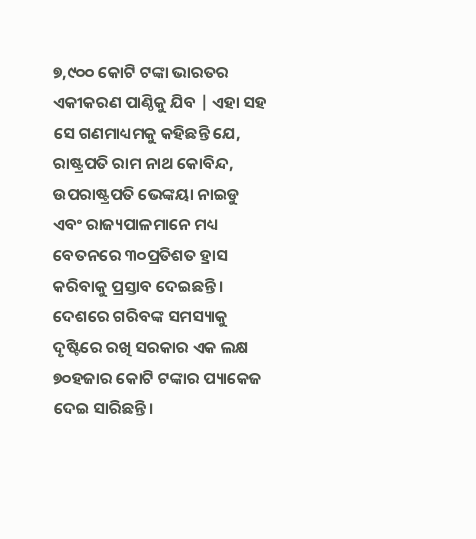୭,୯୦୦ କୋଟି ଟଙ୍କା ଭାରତର ଏକୀକରଣ ପାଣ୍ଠିକୁ ଯିବ | ଏହା ସହ ସେ ଗଣମାଧ୍ୟମକୁ କହିଛନ୍ତି ଯେ, ରାଷ୍ଟ୍ରପତି ରାମ ନାଥ କୋବିନ୍ଦ, ଉପରାଷ୍ଟ୍ରପତି ଭେଙ୍କୟା ନାଇଡୁ ଏବଂ ରାଜ୍ୟପାଳମାନେ ମଧ୍ୟ ବେତନରେ ୩୦ପ୍ରତିଶତ ହ୍ରାସ କରିବାକୁ ପ୍ରସ୍ତାବ ଦେଇଛନ୍ତି। ଦେଶରେ ଗରିବଙ୍କ ସମସ୍ୟାକୁ ଦୃଷ୍ଟିରେ ରଖି ସରକାର ଏକ ଲକ୍ଷ ୭୦ହଜାର କୋଟି ଟଙ୍କାର ପ୍ୟାକେଜ ଦେଇ ସାରିଛନ୍ତି।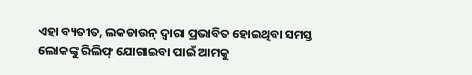ଏହା ବ୍ୟତୀତ, ଲକଡାଉନ୍ ଦ୍ୱାରା ପ୍ରଭାବିତ ହୋଇଥିବା ସମସ୍ତ ଲୋକଙ୍କୁ ରିଲିଫ୍ ଯୋଗାଇବା ପାଇଁ ଆମକୁ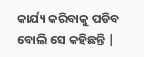କାର୍ଯ୍ୟ କରିବାକୁ ପଡିବ ବୋଲି ସେ କହିଛନ୍ତି |